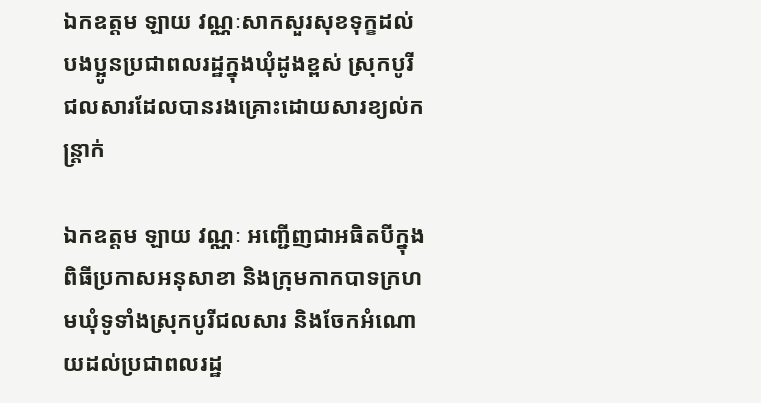ឯកឧត្តម ឡាយ វណ្ណៈសាកសួរសុខទុក្ខដល់បងប្អូនប្រជាពលរដ្ឋក្នុងឃុំដូងខ្ពស់ ស្រុកបូរីជលសារដែលបានរងគ្រោះដោយសារខ្យល់កន្ត្រាក់

ឯកឧត្តម ឡាយ វណ្ណៈ អញ្ជើញជាអធិតបីក្នុងពិធីប្រកាសអនុសាខា និងក្រុមកាកបាទក្រហមឃុំទូទាំងស្រុកបូរីជលសារ និងចែកអំណោយដល់ប្រជាពលរដ្ឋ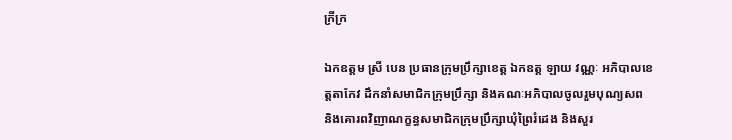ក្រីក្រ

ឯកឧត្តម ស្រី បេន ប្រធានក្រុមប្រឹក្សាខេត្ត ឯកឧត្ត ឡាយ វណ្ណៈ អភិបាលខេត្តតាកែវ ដឹកនាំសមាជិកក្រុមប្រឹក្សា និងគណៈអភិបាលចូលរួមបុណ្យសព និងគោរពវិញាណក្ខន្ធសមាជិកក្រុមប្រឹក្សាឃុំព្រៃរំដេង និងសួរ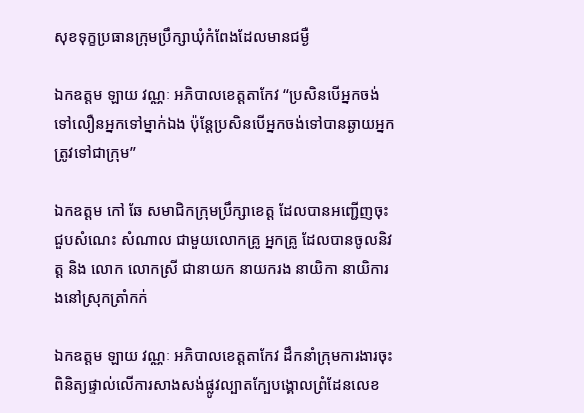សុខទុក្ខប្រធានក្រុមប្រឹក្សាឃុំកំពែងដែលមានជម្ងឺ

ឯកឧត្តម ឡាយ វណ្ណៈ អភិបាលខេត្តតាកែវ “ប្រសិនបើអ្នកចង់ទៅលឿនអ្នកទៅម្នាក់ឯង ប៉ុន្តែប្រសិនបើអ្នកចង់ទៅបានឆ្ងាយអ្នកត្រូវទៅជាក្រុម”

ឯកឧត្តម កៅ ឆែ សមាជិកក្រុមប្រឹក្សាខេត្ត ដែលបានអញ្ជើញចុះជួបសំណេះ សំណាល ជាមួយលោកគ្រូ អ្នកគ្រូ ដែលបានចូលនិវត្ត និង លោក លោកស្រី ជានាយក នាយករង នាយិកា នាយិការងនៅស្រុកត្រាំកក់

ឯកឧត្តម ឡាយ វណ្ណៈ អភិបាលខេត្តតាកែវ ដឹកនាំក្រុមការងារចុះ ពិនិត្យផ្ទាល់លើការសាងសង់ផ្លូវល្បាតក្បែបង្គោលព្រំដែនលេខ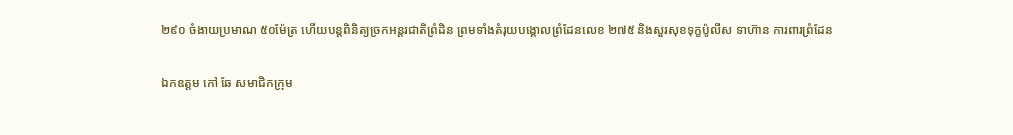២៩០ ចំងាយប្រមាណ ៥០ម៉ែត្រ ហើយបន្តពិនិត្យច្រកអន្តរជាតិព្រំដិន ព្រមទាំងតំរុយបង្គោលព្រំដែនលេខ ២៧៥ និងសួរសុខទុក្ខប៉ូលីស ទាហ៊ាន ការពារព្រំដែន

ឯកឧត្តម កៅ ឆែ សមាជិកក្រុម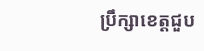ប្រឹក្សាខេត្តជួប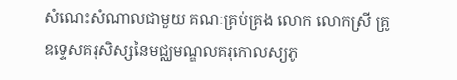សំណេះសំណាលជាមួយ គណៈគ្រប់គ្រង លោក លោកស្រី គ្រូឧទ្ទេសគរុសិស្សនៃមជ្ឈមណ្ឌលគរុកោលស្យភូ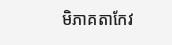មិភាគតាកែវ